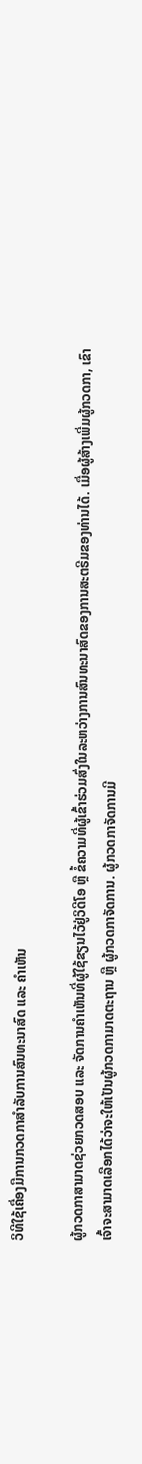ວິທີໃຊ້ເຄື່ອງມືການກວດກາສຳລັບການສົນທະນາສົດ ແລະ ຄຳເຫັນ

ຜູ້ກວດກາສາມາດຊ່ວຍກວດສອບ ແລະ ຈັດການຄຳເຫັນທີ່ຜູ້ໃຊ້ຂຽນໄວ້ຢູ່ວິດີໂອ ຫຼື ຂໍ້ຄວາມທີ່ຜູ້ເຂົ້າຮ່ວມສົ່ງໃນລະຫວ່າງການສົນທະນາສົດຂອງການສະຕຣີມຂອງທ່ານໄດ້. ເມື່ອຜູ້ສ້າງເພີ່ມຜູ້ກວດກາ, ເຂົາເຈົ້າຈະສາມາດເລືອກໄດ້ວ່າຈະໃຫ້ເປັນຜູ້ກວດກາມາດຕະຖານ ຫຼື ຜູ້ກວດກາຈັດການ. ຜູ້ກວດກາຈັດການມີ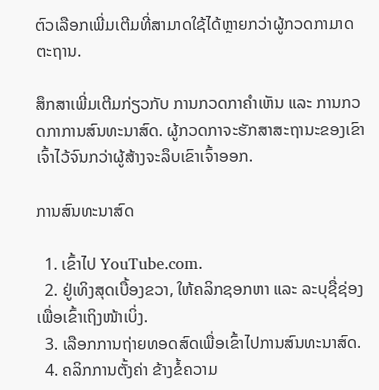ຕົວເລືອກເພີ່ມເຕີມທີ່ສາມາດໃຊ້ໄດ້ຫຼາຍກວ່າຜູ້ກວດກາມາດຕະຖານ.

ສຶກສາເພີ່ມເຕີມກ່ຽວກັບ ການກວດກາຄຳເຫັນ ແລະ ການກວດກາການສົນທະນາສົດ. ຜູ້ກວດກາຈະຮັກສາສະຖານະຂອງເຂົາເຈົ້າໄວ້ຈົນກວ່າຜູ້ສ້າງຈະລຶບເຂົາເຈົ້າອອກ.

ການສົນທະນາສົດ

  1. ເຂົ້າໄປ YouTube.com.
  2. ຢູ່ເທິງສຸດເບື້ອງຂວາ, ໃຫ້ຄລິກຊອກຫາ ແລະ ລະບຸຊື່ຊ່ອງເພື່ອເຂົ້າເຖິງໜ້າເບິ່ງ.
  3. ເລືອກການຖ່າຍທອດສົດເພື່ອເຂົ້າໄປການສົນທະນາສົດ.
  4. ຄລິກການຕັ້ງຄ່າ ຂ້າງຂໍ້ຄວາມ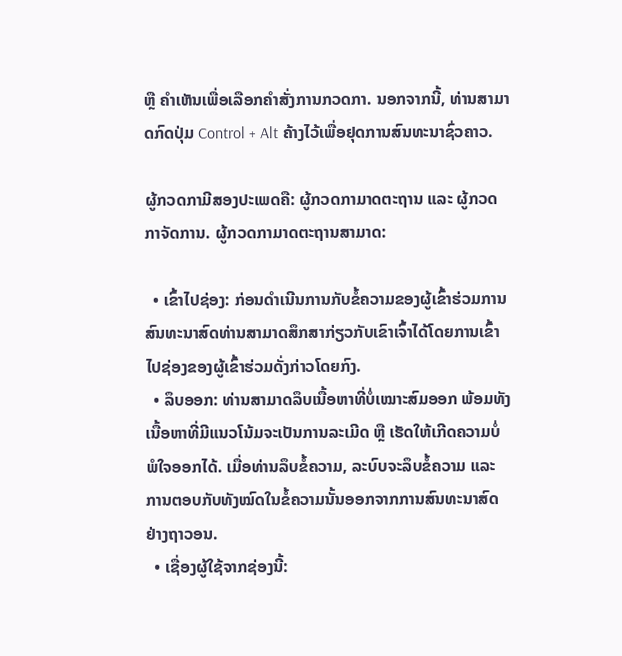ຫຼື ຄຳເຫັນເພື່ອເລືອກຄຳສັ່ງການກວດກາ. ນອກຈາກນີ້, ທ່ານສາມາດກົດປຸ່ມ Control + Alt ຄ້າງໄວ້ເພື່ອຢຸດການສົນທະນາຊົ່ວຄາວ.

ຜູ້ກວດກາມີສອງປະເພດຄື: ຜູ້ກວດກາມາດຕະຖານ ແລະ ຜູ້ກວດກາຈັດການ. ຜູ້ກວດກາມາດຕະຖານສາມາດ:

  • ເຂົ້າໄປຊ່ອງ: ກ່ອນດຳເນີນການກັບຂໍ້ຄວາມຂອງຜູ້ເຂົ້າຮ່ວມການສົນທະນາສົດທ່ານສາມາດສຶກສາກ່ຽວກັບເຂົາເຈົ້າໄດ້ໂດຍການເຂົ້າໄປຊ່ອງຂອງຜູ້ເຂົ້າຮ່ວມດັ່ງກ່າວໂດຍກົງ.
  • ລຶບອອກ: ທ່ານສາມາດລຶບເນື້ອຫາທີ່ບໍ່ເໝາະສົມອອກ ພ້ອມທັງເນື້ອຫາທີ່ມີແນວໂນ້ມຈະເປັນການລະເມີດ ຫຼື ເຮັດໃຫ້ເກີດຄວາມບໍ່ພໍໃຈອອກໄດ້. ເມື່ອທ່ານລຶບຂໍ້ຄວາມ, ລະບົບຈະລຶບຂໍ້ຄວາມ ແລະ ການຕອບກັບທັງໝົດໃນຂໍ້ຄວາມນັ້ນອອກຈາກການສົນທະນາສົດຢ່າງຖາວອນ.
  • ເຊື່ອງຜູ້ໃຊ້ຈາກຊ່ອງນີ້: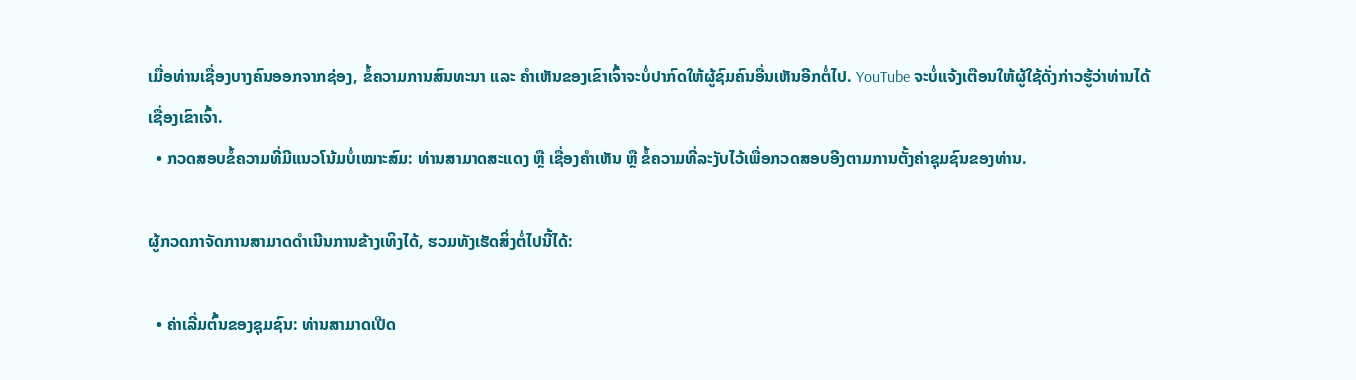ເມື່ອທ່ານເຊື່ອງບາງຄົນອອກຈາກຊ່ອງ, ຂໍ້ຄວາມການສົນທະນາ ແລະ ຄຳເຫັນຂອງເຂົາເຈົ້າຈະບໍ່ປາກົດໃຫ້ຜູ້ຊົມຄົນອື່ນເຫັນອີກຕໍ່ໄປ. YouTube ຈະບໍ່ແຈ້ງເຕືອນໃຫ້ຜູ້ໃຊ້ດັ່ງກ່າວຮູ້ວ່າທ່ານໄດ້ເຊື່ອງເຂົາເຈົ້າ.
  • ກວດສອບຂໍ້ຄວາມທີ່ມີແນວໂນ້ມບໍ່ເໝາະສົມ: ທ່ານສາມາດສະແດງ ຫຼື ເຊື່ອງຄຳເຫັນ ຫຼື ຂໍ້ຄວາມທີ່ລະງັບໄວ້ເພື່ອກວດສອບອີງຕາມການຕັ້ງຄ່າຊຸມຊົນຂອງທ່ານ.

ຜູ້ກວດກາຈັດການສາມາດດຳເນີນການຂ້າງເທິງໄດ້, ຮວມທັງເຮັດສິ່ງຕໍ່ໄປນີ້ໄດ້:

  • ຄ່າເລີ່ມຕົ້ນຂອງຊຸມຊົນ: ທ່ານສາມາດເປີດ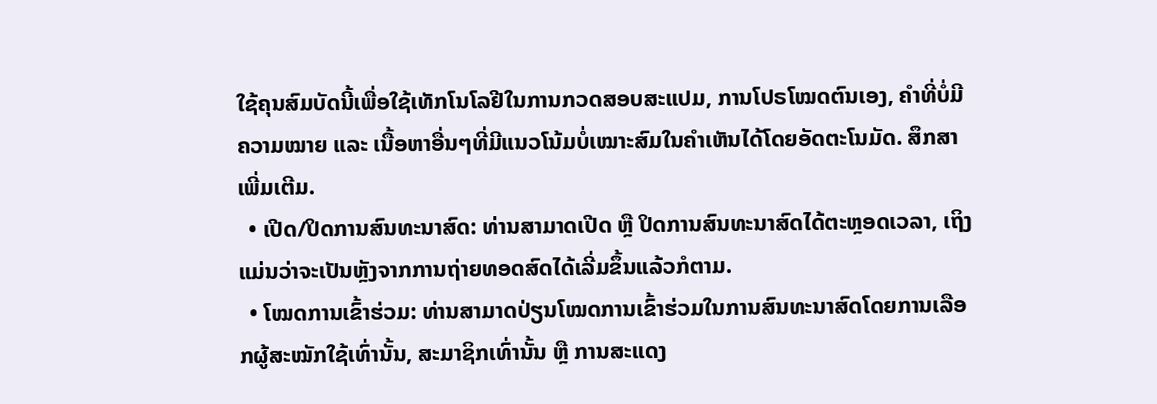ໃຊ້ຄຸນສົມບັດນີ້ເພື່ອໃຊ້ເທັກໂນໂລຢີໃນການກວດສອບສະແປມ, ການໂປຣໂໝດຕົນເອງ, ຄຳທີ່ບໍ່ມີຄວາມໝາຍ ແລະ ເນື້ອຫາອື່ນໆທີ່ມີແນວໂນ້ມບໍ່ເໝາະສົມໃນຄຳເຫັນໄດ້ໂດຍອັດຕະໂນມັດ. ສຶກສາເພີ່ມເຕີມ.
  • ເປີດ/ປິດການສົນທະນາສົດ: ທ່ານສາມາດເປີດ ຫຼື ປິດການສົນທະນາສົດໄດ້ຕະຫຼອດເວລາ, ເຖິງແມ່ນວ່າຈະເປັນຫຼັງຈາກການຖ່າຍທອດສົດໄດ້ເລີ່ມຂຶ້ນແລ້ວກໍຕາມ.
  • ໂໝດການເຂົ້າຮ່ວມ: ທ່ານສາມາດປ່ຽນໂໝດການເຂົ້າຮ່ວມໃນການສົນທະນາສົດໂດຍການເລືອກຜູ້ສະໝັກໃຊ້ເທົ່ານັ້ນ, ສະມາຊິກເທົ່ານັ້ນ ຫຼື ການສະແດງ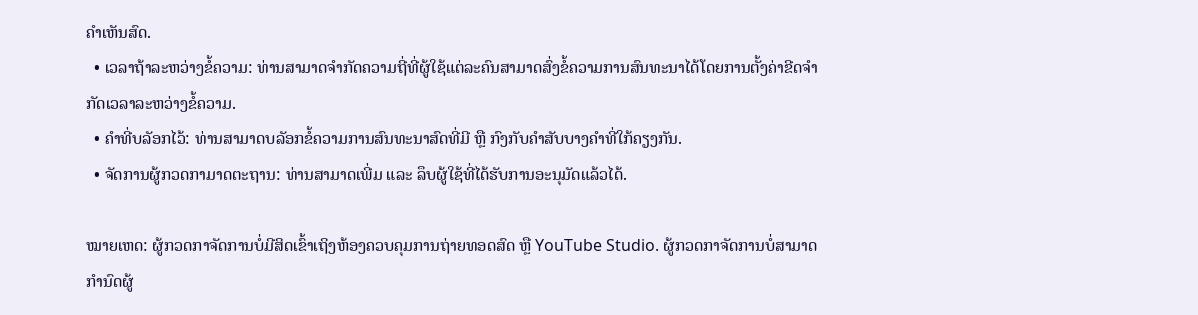ຄຳເຫັນສົດ.
  • ເວລາຖ້າລະຫວ່າງຂໍ້ຄວາມ: ທ່ານສາມາດຈຳກັດຄວາມຖີ່ທີ່ຜູ້ໃຊ້ແຕ່ລະຄົນສາມາດສົ່ງຂໍ້ຄວາມການສົນທະນາໄດ້ໂດຍການຕັ້ງຄ່າຂີດຈຳກັດເວລາລະຫວ່າງຂໍ້ຄວາມ.
  • ຄຳທີ່ບລັອກໄວ້: ທ່ານສາມາດບລັອກຂໍ້ຄວາມການສົນທະນາສົດທີ່ມີ ຫຼື ກົງກັບຄຳສັບບາງຄຳທີ່ໃກ້ຄຽງກັນ.
  • ຈັດການຜູ້ກວດກາມາດຕະຖານ: ທ່ານສາມາດເພີ່ມ ແລະ ລຶບຜູ້ໃຊ້ທີ່ໄດ້ຮັບການອະນຸມັດແລ້ວໄດ້.

ໝາຍເຫດ: ຜູ້ກວດກາຈັດການບໍ່ມີສິດເຂົ້າເຖິງຫ້ອງຄວບຄຸມການຖ່າຍທອດສົດ ຫຼື YouTube Studio. ຜູ້ກວດກາຈັດການບໍ່ສາມາດກຳນົດຜູ້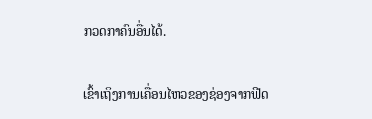ກວດກາຄົນອື່ນໄດ້.

ເຂົ້າເຖິງການເຄື່ອນໄຫວຂອງຊ່ອງຈາກຟີດ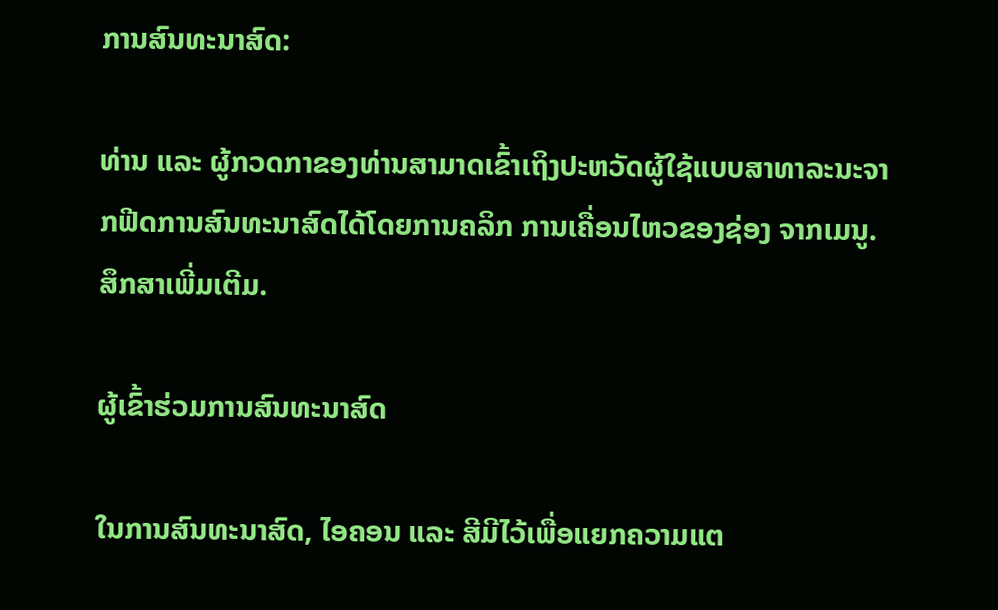ການສົນທະນາສົດ:

ທ່ານ ແລະ ຜູ້ກວດກາຂອງທ່ານສາມາດເຂົ້າເຖິງປະຫວັດຜູ້ໃຊ້ແບບສາທາລະນະຈາກຟີດການສົນທະນາສົດໄດ້ໂດຍການຄລິກ ການເຄື່ອນໄຫວຂອງຊ່ອງ ຈາກເມນູ. ສຶກສາເພີ່ມເຕີມ.

ຜູ້ເຂົ້າຮ່ວມການສົນທະນາສົດ

ໃນການສົນທະນາສົດ, ໄອຄອນ ແລະ ສີມີໄວ້ເພື່ອແຍກຄວາມແຕ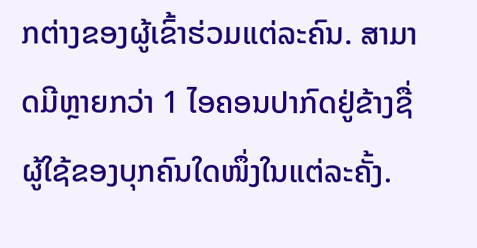ກຕ່າງຂອງຜູ້ເຂົ້າຮ່ວມແຕ່ລະຄົນ. ສາມາດມີຫຼາຍກວ່າ 1 ໄອຄອນປາກົດຢູ່ຂ້າງຊື່ຜູ້ໃຊ້ຂອງບຸກຄົນໃດໜຶ່ງໃນແຕ່ລະຄັ້ງ.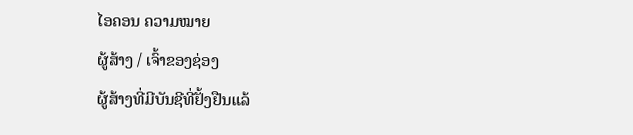ໄອຄອນ ຄວາມໝາຍ
ຜູ້ສ້າງ / ເຈົ້າຂອງຊ່ອງ
ຜູ້ສ້າງທີ່ມີບັນຊີທີ່ຢັ້ງຢືນແລ້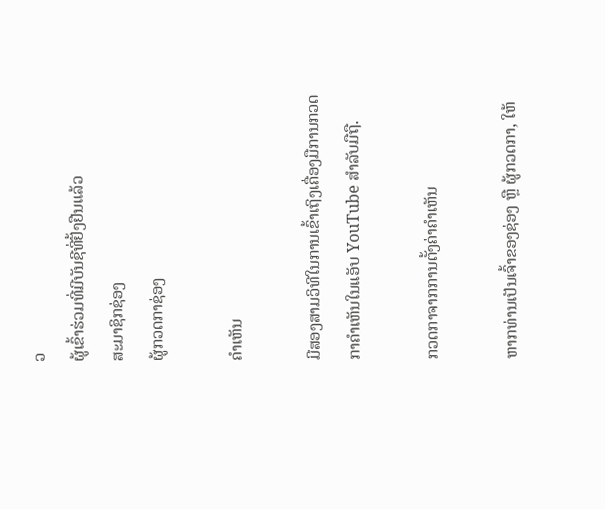ວ
ຜູ້ເຂົ້າຮ່ວມທີ່ມີບັນຊີທີ່ຢັ້ງຢືນແລ້ວ
ສະມາຊິກຊ່ອງ
ຜູ້ກວດກາຊ່ອງ

ຄຳເຫັນ

ມີສອງສາມວິທີໃນການເຂົ້າເຖິງເຄື່ອງມືການກວດກາຄຳເຫັນໃນແອັບ YouTube ສຳລັບມືຖື.

ກວດກາຈາກການຕັ້ງຄ່າຄຳເຫັນ

ຫາກທ່ານເປັນເຈົ້າຂອງຊ່ອງ ຫຼື ຜູ້ກວດກາ, ໃຫ້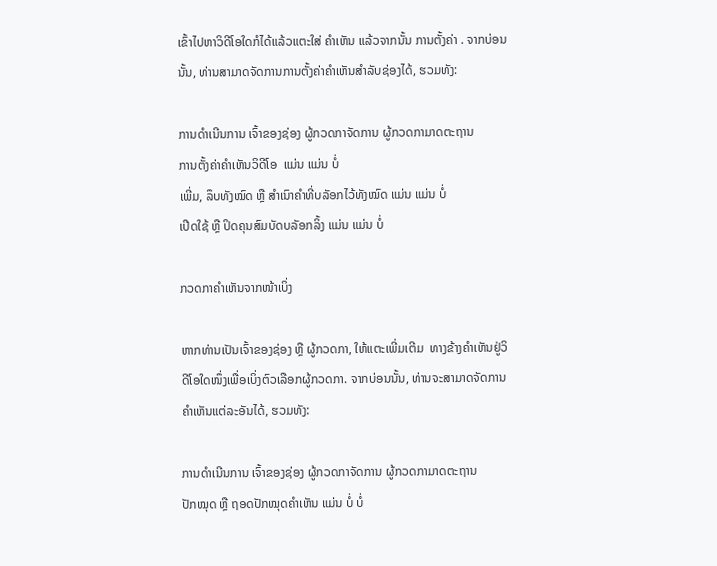ເຂົ້າໄປຫາວິດີໂອໃດກໍໄດ້ແລ້ວແຕະໃສ່ ຄຳເຫັນ ແລ້ວຈາກນັ້ນ ການຕັ້ງຄ່າ . ຈາກບ່ອນນັ້ນ, ທ່ານສາມາດຈັດການການຕັ້ງຄ່າຄຳເຫັນສຳລັບຊ່ອງໄດ້, ຮວມທັງ:

ການດຳເນີນການ ເຈົ້າຂອງຊ່ອງ ຜູ້ກວດກາຈັດການ ຜູ້ກວດກາມາດຕະຖານ
ການຕັ້ງຄ່າຄຳເຫັນວິດີໂອ  ແມ່ນ ແມ່ນ ບໍ່
ເພີ່ມ, ລຶບທັງໝົດ ຫຼື ສຳເນົາຄຳທີ່ບລັອກໄວ້ທັງໝົດ ແມ່ນ ແມ່ນ ບໍ່
ເປີດໃຊ້ ຫຼື ປິດຄຸນສົມບັດບລັອກລິ້ງ ແມ່ນ ແມ່ນ ບໍ່

ກວດກາຄຳເຫັນຈາກໜ້າເບິ່ງ

ຫາກທ່ານເປັນເຈົ້າຂອງຊ່ອງ ຫຼື ຜູ້ກວດກາ, ໃຫ້ແຕະເພີ່ມເຕີມ  ທາງຂ້າງຄຳເຫັນຢູ່ວິດີໂອໃດໜຶ່ງເພື່ອເບິ່ງຕົວເລືອກຜູ້ກວດກາ. ຈາກບ່ອນນັ້ນ, ທ່ານຈະສາມາດຈັດການຄຳເຫັນແຕ່ລະອັນໄດ້, ຮວມທັງ:

ການດຳເນີນການ ເຈົ້າຂອງຊ່ອງ ຜູ້ກວດກາຈັດການ ຜູ້ກວດກາມາດຕະຖານ
ປັກໝຸດ ຫຼື ຖອດປັກໝຸດຄຳເຫັນ ແມ່ນ ບໍ່ ບໍ່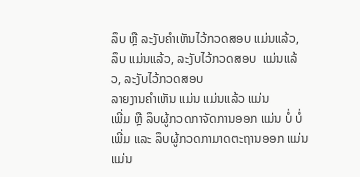ລຶບ ຫຼື ລະງັບຄຳເຫັນໄວ້ກວດສອບ ແມ່ນແລ້ວ, ລຶບ ແມ່ນແລ້ວ, ລະງັບໄວ້ກວດສອບ  ແມ່ນແລ້ວ, ລະງັບໄວ້ກວດສອບ
ລາຍງານຄຳເຫັນ ແມ່ນ ແມ່ນແລ້ວ ແມ່ນ
ເພີ່ມ ຫຼື ລຶບຜູ້ກວດກາຈັດການອອກ ແມ່ນ ບໍ່ ບໍ່
ເພີ່ມ ແລະ ລຶບຜູ້ກວດກາມາດຕະຖານອອກ ແມ່ນ ແມ່ນ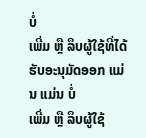ບໍ່
ເພີ່ມ ຫຼື ລຶບຜູ້ໃຊ້ທີ່ໄດ້ຮັບອະນຸມັດອອກ ແມ່ນ ແມ່ນ ບໍ່
ເພີ່ມ ຫຼື ລຶບຜູ້ໃຊ້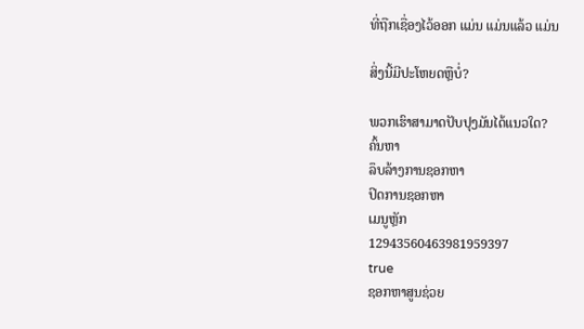ທີ່ຖືກເຊື່ອງໄວ້ອອກ ແມ່ນ ແມ່ນແລ້ວ ແມ່ນ

ສິ່ງນີ້ມີປະໂຫຍດຫຼືບໍ່?

ພວກເຮົາສາມາດປັບປຸງມັນໄດ້ແນວໃດ?
ຄົ້ນຫາ
ລຶບລ້າງການຊອກຫາ
ປິດການຊອກຫາ
ເມນູຫຼັກ
12943560463981959397
true
ຊອກຫາສູນຊ່ວຍ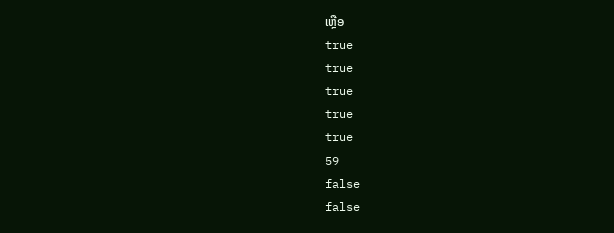ເຫຼືອ
true
true
true
true
true
59
false
false